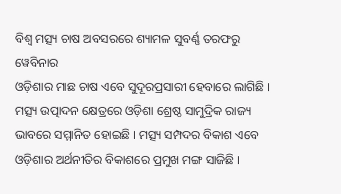ବିଶ୍ୱ ମତ୍ସ୍ୟ ଚାଷ ଅବସରରେ ଶ୍ୟାମଳ ସୁବର୍ଣ୍ଣ ତରଫରୁ ୱେବିନାର
ଓଡ଼ିଶାର ମାଛ ଚାଷ ଏବେ ସୁଦୂରପ୍ରସାରୀ ହେବାରେ ଲାଗିଛି । ମତ୍ସ୍ୟ ଉତ୍ପାଦନ କ୍ଷେତ୍ରରେ ଓଡ଼ିଶା ଶ୍ରେଷ୍ଠ ସାମୁଦ୍ରିକ ରାଜ୍ୟ ଭାବରେ ସମ୍ମାନିତ ହୋଇଛି । ମତ୍ସ୍ୟ ସମ୍ପଦର ବିକାଶ ଏବେ ଓଡ଼ିଶାର ଅର୍ଥନୀତିର ବିକାଶରେ ପ୍ରମୁଖ ମଙ୍ଗ ସାଜିଛି ।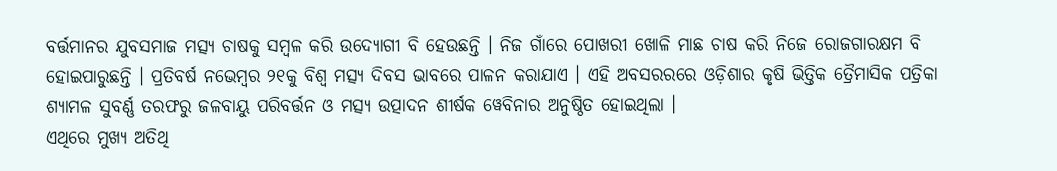ବର୍ତ୍ତମାନର ଯୁବସମାଜ ମତ୍ସ୍ୟ ଚାଷକୁ ସମ୍ବଳ କରି ଉଦ୍ୟୋଗୀ ବି ହେଉଛନ୍ତି । ନିଜ ଗାଁରେ ପୋଖରୀ ଖୋଳି ମାଛ ଚାଷ କରି ନିଜେ ରୋଜଗାରକ୍ଷମ ବି ହୋଇପାରୁଛନ୍ତି । ପ୍ରତିବର୍ଷ ନଭେମ୍ବର ୨୧କୁ ବିଶ୍ୱ ମତ୍ସ୍ୟ ଦିବସ ଭାବରେ ପାଳନ କରାଯାଏ । ଏହି ଅବସରରରେ ଓଡ଼ିଶାର କୃଷି ଭିତ୍ତିକ ତ୍ରୈମାସିକ ପତ୍ରିକା ଶ୍ୟାମଳ ସୁବର୍ଣ୍ଣ ତରଫରୁ ଜଳବାୟୁ ପରିବର୍ତ୍ତନ ଓ ମତ୍ସ୍ୟ ଉତ୍ପାଦନ ଶୀର୍ଷକ ୱେବିନାର ଅନୁଷ୍ଠିତ ହୋଇଥିଲା ।
ଏଥିରେ ମୁଖ୍ୟ ଅତିଥି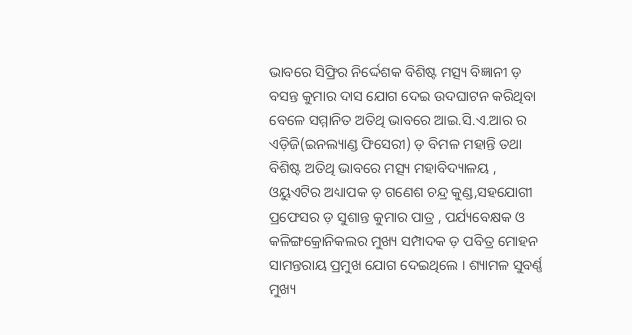ଭାବରେ ସିଫ୍ରିର ନିର୍ଦ୍ଦେଶକ ବିଶିଷ୍ଟ ମତ୍ସ୍ୟ ବିଜ୍ଞାନୀ ଡ଼ ବସନ୍ତ କୁମାର ଦାସ ଯୋଗ ଦେଇ ଉଦଘାଟନ କରିଥିବା ବେଳେ ସମ୍ମାନିତ ଅତିଥି ଭାବରେ ଆଇ.ସି.ଏ.ଆର ର ଏଡ଼ିଜି(ଇନଲ୍ୟାଣ୍ଡ ଫିସେରୀ) ଡ଼ ବିମଳ ମହାନ୍ତି ତଥା ବିଶିଷ୍ଟ ଅତିଥି ଭାବରେ ମତ୍ସ୍ୟ ମହାବିଦ୍ୟାଳୟ , ଓୟୁଏଟିର ଅଧ୍ୟାପକ ଡ଼ ଗଣେଶ ଚନ୍ଦ୍ର କୁଣ୍ଡ,ସହଯୋଗୀ ପ୍ରଫେସର ଡ଼ ସୁଶାନ୍ତ କୁମାର ପାତ୍ର , ପର୍ଯ୍ୟବେକ୍ଷକ ଓ କଳିଙ୍ଗକ୍ରୋନିକଲର ମୁଖ୍ୟ ସମ୍ପାଦକ ଡ଼ ପବିତ୍ର ମୋହନ ସାମନ୍ତରାୟ ପ୍ରମୁଖ ଯୋଗ ଦେଇଥିଲେ । ଶ୍ୟାମଳ ସୁବର୍ଣ୍ଣ ମୁଖ୍ୟ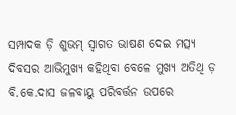ସମ୍ପାଦକ ଡ଼ି ଶୁଭମ୍ ସ୍ୱାଗତ ଭାଷଣ ଦେଇ ମତ୍ସ୍ୟ ଦିବସର ଆଭିମୁଖ୍ୟ କହିଥିବା ବେଳେ ମୁଖ୍ୟ ଅତିଥି ଡ଼ ବି.କେ.ଦାସ ଜଳବାୟୁ ପରିବର୍ତ୍ତନ ଉପରେ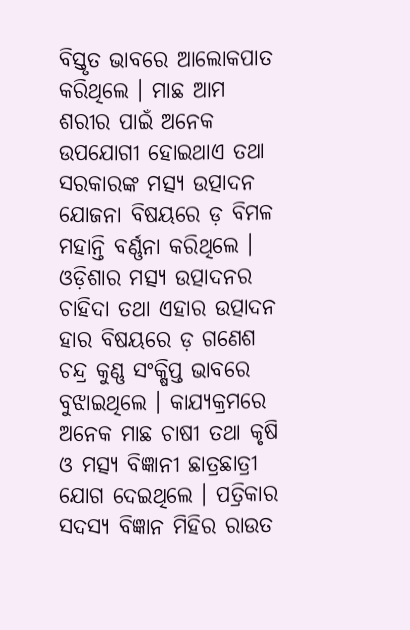ବିସ୍ତୃତ ଭାବରେ ଆଲୋକପାତ କରିଥିଲେ । ମାଛ ଆମ ଶରୀର ପାଇଁ ଅନେକ ଉପଯୋଗୀ ହୋଇଥାଏ ତଥା ସରକାରଙ୍କ ମତ୍ସ୍ୟ ଉତ୍ପାଦନ ଯୋଜନା ବିଷୟରେ ଡ଼ ବିମଳ ମହାନ୍ତି ବର୍ଣ୍ଣନା କରିଥିଲେ । ଓଡ଼ିଶାର ମତ୍ସ୍ୟ ଉତ୍ପାଦନର ଚାହିଦା ତଥା ଏହାର ଉତ୍ପାଦନ ହାର ବିଷୟରେ ଡ଼ ଗଣେଶ ଚନ୍ଦ୍ର କୁଣ୍ଣ ସଂକ୍ଷିପ୍ତ ଭାବରେ ବୁଝାଇଥିଲେ । କାଯ୍ୟକ୍ରମରେ ଅନେକ ମାଛ ଚାଷୀ ତଥା କୃଷି ଓ ମତ୍ସ୍ୟ ବିଜ୍ଞାନୀ ଛାତ୍ରଛାତ୍ରୀ ଯୋଗ ଦେଇଥିଲେ । ପତ୍ରିକାର ସଦସ୍ୟ ବିଜ୍ଞାନ ମିହିର ରାଉତ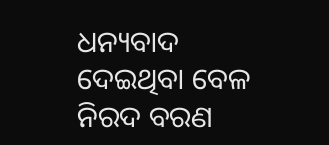ଧନ୍ୟବାଦ ଦେଇଥିବା ବେଳ ନିରଦ ବରଣ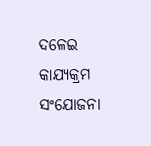ଦଳେଇ କାଯ୍ୟକ୍ରମ ସଂଯୋଜନା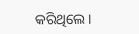କରିଥିଲେ ।